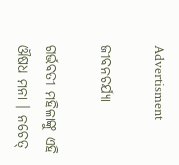Advertisment

ଜୀବନଚର୍ଯ୍ୟା

ଗର୍ଭବତୀ ମହିଳାଙ୍କୁ ଏହି ଔଷଧ ମନା । ନଚେତ୍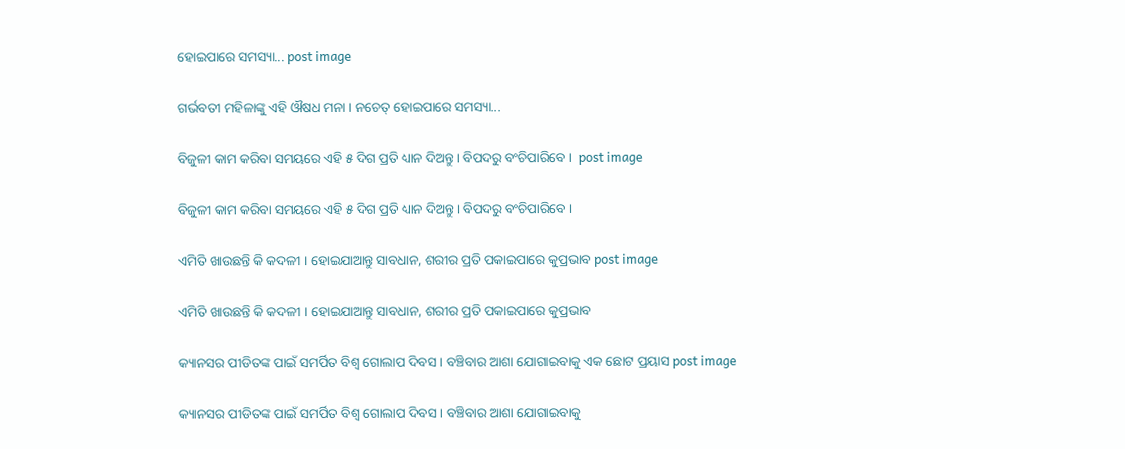ହୋଇପାରେ ସମସ୍ୟା... post image

ଗର୍ଭବତୀ ମହିଳାଙ୍କୁ ଏହି ଔଷଧ ମନା । ନଚେତ୍ ହୋଇପାରେ ସମସ୍ୟା...

ବିଜୁଳୀ କାମ କରିବା ସମୟରେ ଏହି ୫ ଦିଗ ପ୍ରତି ଧ୍ୟାନ ଦିଅନ୍ତୁ । ବିପଦରୁ ବଂଚିପାରିବେ ।  post image

ବିଜୁଳୀ କାମ କରିବା ସମୟରେ ଏହି ୫ ଦିଗ ପ୍ରତି ଧ୍ୟାନ ଦିଅନ୍ତୁ । ବିପଦରୁ ବଂଚିପାରିବେ ।

ଏମିତି ଖାଉଛନ୍ତି କି କଦଳୀ । ହୋଇଯାଆନ୍ତୁ ସାବଧାନ, ଶରୀର ପ୍ରତି ପକାଇପାରେ କୁପ୍ରଭାବ post image

ଏମିତି ଖାଉଛନ୍ତି କି କଦଳୀ । ହୋଇଯାଆନ୍ତୁ ସାବଧାନ, ଶରୀର ପ୍ରତି ପକାଇପାରେ କୁପ୍ରଭାବ

କ୍ୟାନସର ପୀଡିତଙ୍କ ପାଇଁ ସମର୍ପିତ ବିଶ୍ୱ ଗୋଲାପ ଦିବସ । ବଞ୍ଚିବାର ଆଶା ଯୋଗାଇବାକୁ ଏକ ଛୋଟ ପ୍ରୟାସ post image

କ୍ୟାନସର ପୀଡିତଙ୍କ ପାଇଁ ସମର୍ପିତ ବିଶ୍ୱ ଗୋଲାପ ଦିବସ । ବଞ୍ଚିବାର ଆଶା ଯୋଗାଇବାକୁ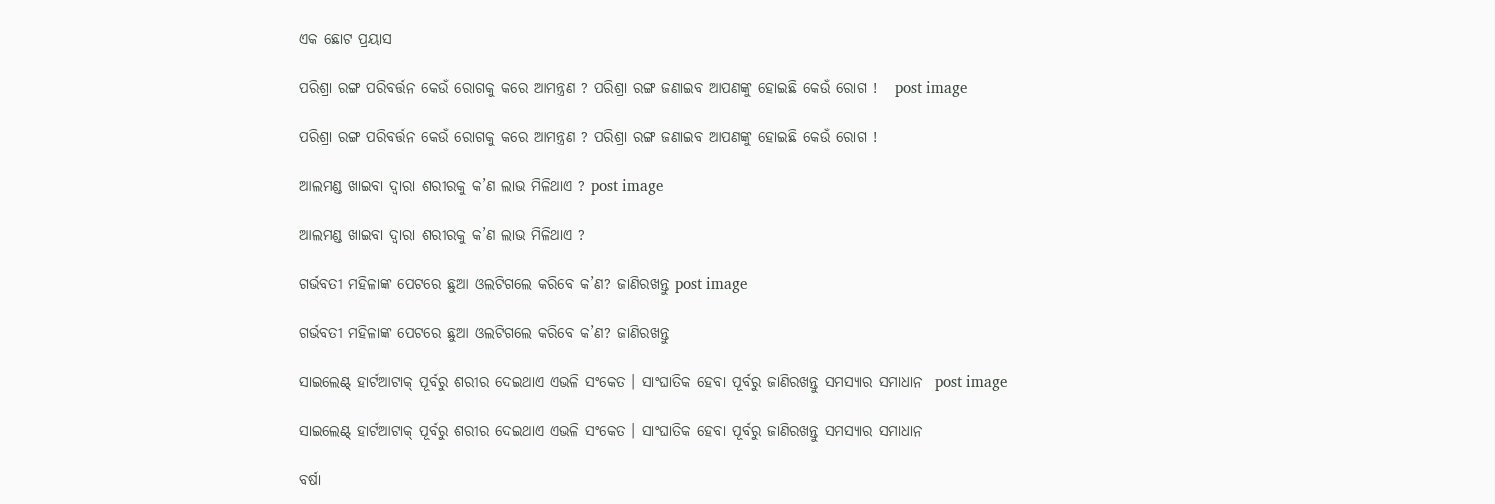ଏକ ଛୋଟ ପ୍ରୟାସ

ପରିଶ୍ରା ରଙ୍ଗ ପରିବର୍ତ୍ତନ କେଉଁ ରୋଗକୁ କରେ ଆମନ୍ତ୍ରଣ ? ପରିଶ୍ରା ରଙ୍ଗ ଜଣାଇବ ଆପଣଙ୍କୁ ହୋଇଛି କେଉଁ ରୋଗ !   post image

ପରିଶ୍ରା ରଙ୍ଗ ପରିବର୍ତ୍ତନ କେଉଁ ରୋଗକୁ କରେ ଆମନ୍ତ୍ରଣ ? ପରିଶ୍ରା ରଙ୍ଗ ଜଣାଇବ ଆପଣଙ୍କୁ ହୋଇଛି କେଉଁ ରୋଗ !

ଆଲମଣ୍ଡ ଖାଇବା ଦ୍ୱାରା ଶରୀରକୁ କ’ଣ ଲାଭ ମିଳିଥାଏ ? post image

ଆଲମଣ୍ଡ ଖାଇବା ଦ୍ୱାରା ଶରୀରକୁ କ’ଣ ଲାଭ ମିଳିଥାଏ ?

ଗର୍ଭବତୀ ମହିଳାଙ୍କ ପେଟରେ ଛୁଆ ଓଲଟିଗଲେ କରିବେ କ’ଣ? ଜାଣିରଖନ୍ତୁ post image

ଗର୍ଭବତୀ ମହିଳାଙ୍କ ପେଟରେ ଛୁଆ ଓଲଟିଗଲେ କରିବେ କ’ଣ? ଜାଣିରଖନ୍ତୁ

ସାଇଲେଣ୍ଟ୍ ହାର୍ଟଆଟାକ୍ ପୂର୍ବରୁ ଶରୀର ଦେଇଥାଏ ଏଭଳି ସଂକେତ । ସାଂଘାତିକ ହେବା ପୂର୍ବରୁ ଜାଣିରଖନ୍ତୁ ସମସ୍ୟାର ସମାଧାନ  post image

ସାଇଲେଣ୍ଟ୍ ହାର୍ଟଆଟାକ୍ ପୂର୍ବରୁ ଶରୀର ଦେଇଥାଏ ଏଭଳି ସଂକେତ । ସାଂଘାତିକ ହେବା ପୂର୍ବରୁ ଜାଣିରଖନ୍ତୁ ସମସ୍ୟାର ସମାଧାନ

ବର୍ଷା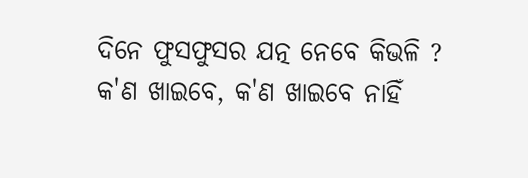ଦିନେ ଫୁସଫୁସର ଯତ୍ନ ନେବେ କିଭଳି ? କ'ଣ ଖାଇବେ, କ'ଣ ଖାଇବେ ନାହିଁ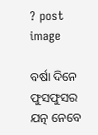? post image

ବର୍ଷା ଦିନେ ଫୁସଫୁସର ଯତ୍ନ ନେବେ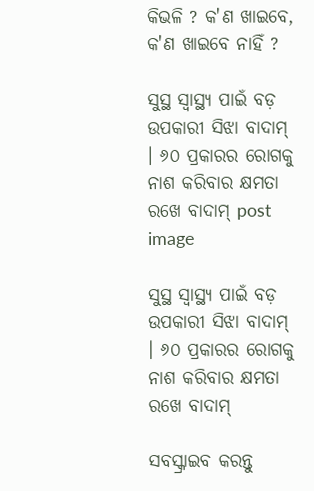କିଭଳି ? କ'ଣ ଖାଇବେ, କ'ଣ ଖାଇବେ ନାହିଁ ?

ସୁସ୍ଥ ସ୍ୱାସ୍ଥ୍ୟ ପାଇଁ ବଡ଼ ଉପକାରୀ ସିଝା ବାଦାମ୍ । ୬୦ ପ୍ରକାରର ରୋଗକୁ ନାଶ କରିବାର କ୍ଷମତା ରଖେ ବାଦାମ୍ post image

ସୁସ୍ଥ ସ୍ୱାସ୍ଥ୍ୟ ପାଇଁ ବଡ଼ ଉପକାରୀ ସିଝା ବାଦାମ୍ । ୬୦ ପ୍ରକାରର ରୋଗକୁ ନାଶ କରିବାର କ୍ଷମତା ରଖେ ବାଦାମ୍

ସବସ୍କ୍ରାଇବ କରନ୍ତୁ